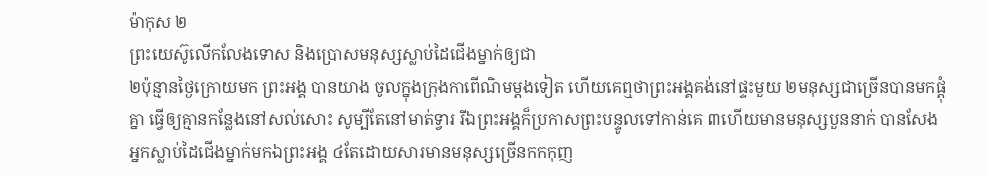ម៉ាកុស ២
ព្រះយេស៊ូលើកលែងទោស និងប្រោសមនុស្សស្លាប់ដៃជើងម្នាក់ឲ្យជា
២ប៉ុន្មានថ្ងៃក្រោយមក ព្រះអង្គ បានយាង ចូលក្នុងក្រុងកាពើណិមម្ដងទៀត ហើយគេឮថាព្រះអង្គគង់នៅផ្ទះមួយ ២មនុស្សជាច្រើនបានមកផ្ដុំគ្នា ធ្វើឲ្យគ្មានកន្លែងនៅសល់សោះ សូម្បីតែនៅមាត់ទ្វារ រីឯព្រះអង្គក៏ប្រកាសព្រះបន្ទូលទៅកាន់គេ ៣ហើយមានមនុស្សបួននាក់ បានសែងអ្នកស្លាប់ដៃជើងម្នាក់មកឯព្រះអង្គ ៤តែដោយសារមានមនុស្សច្រើនកកកុញ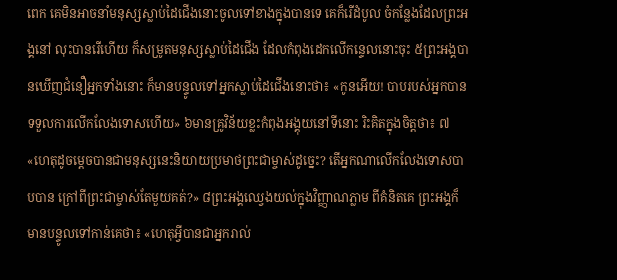ពេក គេមិនអាចនាំមនុស្សស្លាប់ដៃជើងនោះចូលទៅខាងក្នុងបានទេ គេក៏រើដំបូល ចំកន្លែងដែលព្រះអង្គនៅ លុះបានរើហើយ ក៏សម្រូតមនុស្សស្លាប់ដៃជើង ដែលកំពុងដេកលើកន្ទេលនោះចុះ ៥ព្រះអង្គបានឃើញជំនឿអ្នកទាំងនោះ ក៏មានបន្ទូលទៅអ្នកស្លាប់ដៃជើងនោះថា៖ «កូនអើយ! បាបរបស់អ្នកបានទទួលការលើកលែងទោសហើយ» ៦មានគ្រូវិន័យខ្លះកំពុងអង្គុយនៅទីនោះ រិះគិតក្នុងចិត្ដថា៖ ៧«ហេតុដូចម្ដេចបានជាមនុស្សនេះនិយាយប្រមាថព្រះជាម្ចាស់ដូច្នេះ? តើអ្នកណាលើកលែងទោសបាបបាន ក្រៅពីព្រះជាម្ចាស់តែមួយគត់?» ៨ព្រះអង្គឈ្វេងយល់ក្នុងវិញ្ញាណភ្លាម ពីគំនិតគេ ព្រះអង្គក៏មានបន្ទូលទៅកាន់គេថា៖ «ហេតុអ្វីបានជាអ្នករាល់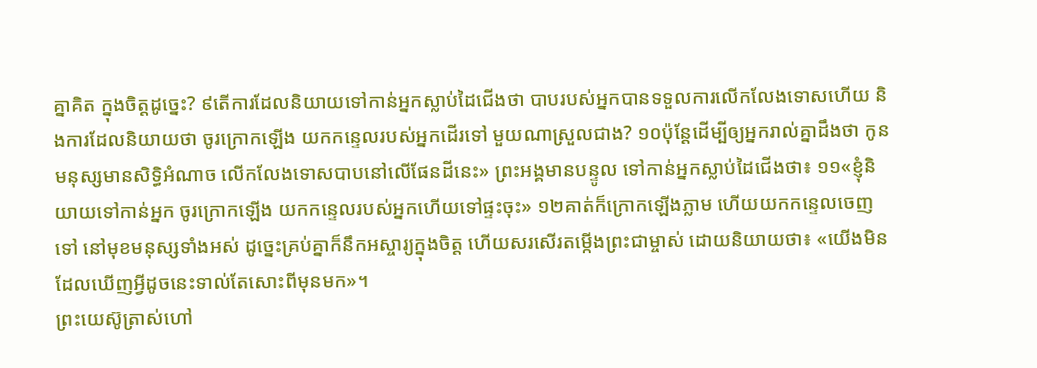គ្នាគិត ក្នុងចិត្ដដូច្នេះ? ៩តើការដែលនិយាយទៅកាន់អ្នកស្លាប់ដៃជើងថា បាបរបស់អ្នកបានទទួលការលើកលែងទោសហើយ និងការដែលនិយាយថា ចូរក្រោកឡើង យកកន្ទេលរបស់អ្នកដើរទៅ មួយណាស្រួលជាង? ១០ប៉ុន្ដែដើម្បីឲ្យអ្នករាល់គ្នាដឹងថា កូនមនុស្សមានសិទ្ធិអំណាច លើកលែងទោសបាបនៅលើផែនដីនេះ» ព្រះអង្គមានបន្ទូល ទៅកាន់អ្នកស្លាប់ដៃជើងថា៖ ១១«ខ្ញុំនិយាយទៅកាន់អ្នក ចូរក្រោកឡើង យកកន្ទេលរបស់អ្នកហើយទៅផ្ទះចុះ» ១២គាត់ក៏ក្រោកឡើងភ្លាម ហើយយកកន្ទេលចេញទៅ នៅមុខមនុស្សទាំងអស់ ដូច្នេះគ្រប់គ្នាក៏នឹកអស្ចារ្យក្នុងចិត្ដ ហើយសរសើរតម្កើងព្រះជាម្ចាស់ ដោយនិយាយថា៖ «យើងមិនដែលឃើញអ្វីដូចនេះទាល់តែសោះពីមុនមក»។
ព្រះយេស៊ូត្រាស់ហៅ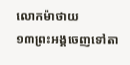លោកម៉ាថាយ
១៣ព្រះអង្គចេញទៅតា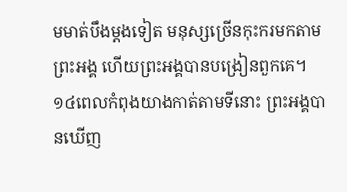មមាត់បឹងម្ដងទៀត មនុស្សច្រើនកុះករមកតាមព្រះអង្គ ហើយព្រះអង្គបានបង្រៀនពួកគេ។ ១៤ពេលកំពុងយាងកាត់តាមទីនោះ ព្រះអង្គបានឃើញ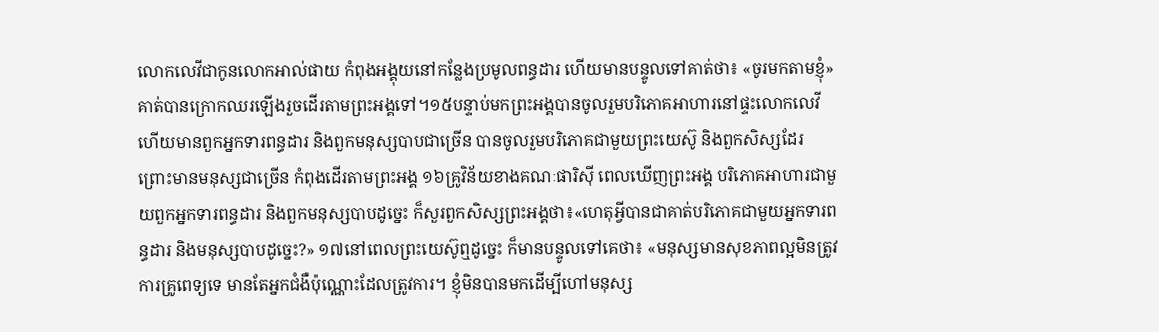លោកលេវីជាកូនលោកអាល់ផាយ កំពុងអង្គុយនៅកន្លែងប្រមូលពន្ធដារ ហើយមានបន្ទូលទៅគាត់ថា៖ «ចូរមកតាមខ្ញុំ» គាត់បានក្រោកឈរឡើងរួចដើរតាមព្រះអង្គទៅ។១៥បន្ទាប់មកព្រះអង្គបានចូលរួមបរិភោគអាហារនៅផ្ទះលោកលេវីហើយមានពួកអ្នកទារពន្ធដារ និងពួកមនុស្សបាបជាច្រើន បានចូលរួមបរិភោគជាមួយព្រះយេស៊ូ និងពួកសិស្សដែរ ព្រោះមានមនុស្សជាច្រើន កំពុងដើរតាមព្រះអង្គ ១៦គ្រូវិន័យខាងគណៈផារិស៊ី ពេលឃើញព្រះអង្គ បរិភោគអាហារជាមួយពួកអ្នកទារពន្ធដារ និងពួកមនុស្សបាបដូច្នេះ ក៏សួរពួកសិស្សព្រះអង្គថា៖«ហេតុអ្វីបានជាគាត់បរិភោគជាមួយអ្នកទារពន្ធដារ និងមនុស្សបាបដូច្នេះ?» ១៧នៅពេលព្រះយេស៊ូឮដូច្នេះ ក៏មានបន្ទូលទៅគេថា៖ «មនុស្សមានសុខភាពល្អមិនត្រូវការគ្រូពេទ្យទេ មានតែអ្នកជំងឺប៉ុណ្ណោះដែលត្រូវការ។ ខ្ញុំមិនបានមកដើម្បីហៅមនុស្ស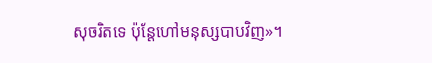សុចរិតទេ ប៉ុន្ដែហៅមនុស្សបាបវិញ»។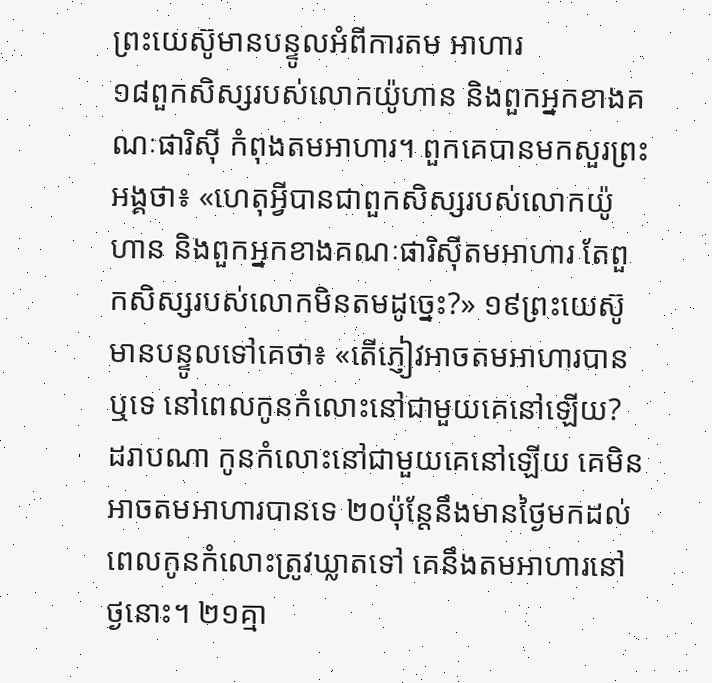ព្រះយេស៊ូមានបន្ទូលអំពីការតម អាហារ
១៨ពួកសិស្សរបស់លោកយ៉ូហាន និងពួកអ្នកខាងគណៈផារិស៊ី កំពុងតមអាហារ។ ពួកគេបានមកសួរព្រះអង្គថា៖ «ហេតុអ្វីបានជាពួកសិស្សរបស់លោកយ៉ូហាន និងពួកអ្នកខាងគណៈផារិស៊ីតមអាហារ តែពួកសិស្សរបស់លោកមិនតមដូច្នេះ?» ១៩ព្រះយេស៊ូមានបន្ទូលទៅគេថា៖ «តើភ្ញៀវអាចតមអាហារបានឬទេ នៅពេលកូនកំលោះនៅជាមួយគេនៅឡើយ? ដរាបណា កូនកំលោះនៅជាមួយគេនៅឡើយ គេមិនអាចតមអាហារបានទេ ២០ប៉ុន្ដែនឹងមានថ្ងៃមកដល់ ពេលកូនកំលោះត្រូវឃ្លាតទៅ គេនឹងតមអាហារនៅថ្ងនោះ។ ២១គ្មា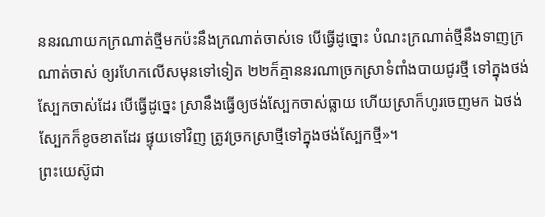ននរណាយកក្រណាត់ថ្មីមកប៉ះនឹងក្រណាត់ចាស់ទេ បើធ្វើដូច្នោះ បំណះក្រណាត់ថ្មីនឹងទាញក្រណាត់ចាស់ ឲ្យរហែកលើសមុនទៅទៀត ២២ក៏គ្មាននរណាច្រកស្រាទំពាំងបាយជូរថ្មី ទៅក្នុងថង់ស្បែកចាស់ដែរ បើធ្វើដូច្នេះ ស្រានឹងធ្វើឲ្យថង់ស្បែកចាស់ធ្លាយ ហើយស្រាក៏ហូរចេញមក ឯថង់ស្បែកក៏ខូចខាតដែរ ផ្ទុយទៅវិញ ត្រូវច្រកស្រាថ្មីទៅក្នុងថង់ស្បែកថ្មី»។
ព្រះយេស៊ូជា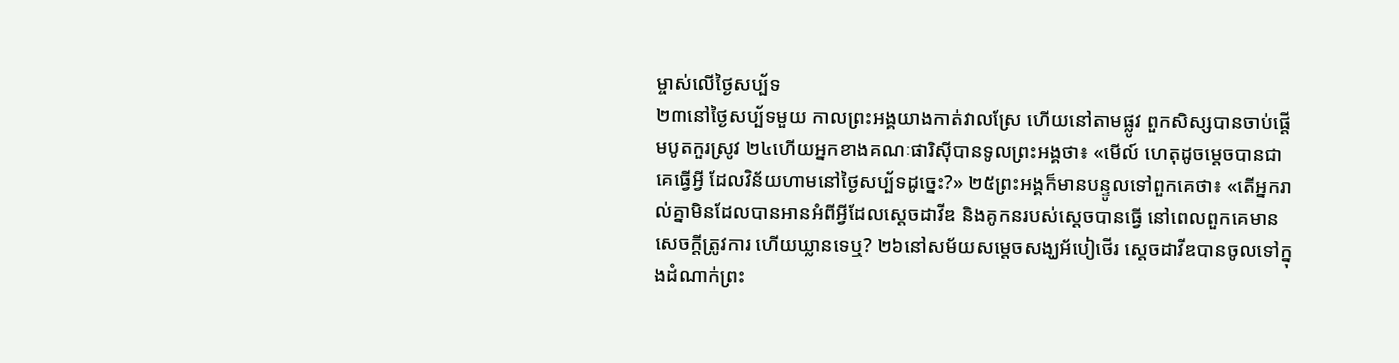ម្ចាស់លើថ្ងៃសប្ប័ទ
២៣នៅថ្ងៃសប្ប័ទមួយ កាលព្រះអង្គយាងកាត់វាលស្រែ ហើយនៅតាមផ្លូវ ពួកសិស្សបានចាប់ផ្ដើមបូតកួរស្រូវ ២៤ហើយអ្នកខាងគណៈផារិស៊ីបានទូលព្រះអង្គថា៖ «មើល៍ ហេតុដូចម្តេចបានជាគេធ្វើអ្វី ដែលវិន័យហាមនៅថ្ងៃសប្ប័ទដូច្នេះ?» ២៥ព្រះអង្គក៏មានបន្ទូលទៅពួកគេថា៖ «តើអ្នករាល់គ្នាមិនដែលបានអានអំពីអ្វីដែលស្តេចដាវីឌ និងគូកនរបស់ស្ដេចបានធ្វើ នៅពេលពួកគេមានសេចក្ដីត្រូវការ ហើយឃ្លានទេឬ? ២៦នៅសម័យសម្តេចសង្ឃអ័បៀថើរ ស្តេចដាវីឌបានចូលទៅក្នុងដំណាក់ព្រះ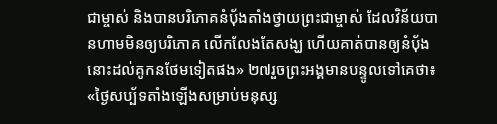ជាម្ចាស់ និងបានបរិភោគនំបុ័ងតាំងថ្វាយព្រះជាម្ចាស់ ដែលវិន័យបានហាមមិនឲ្យបរិភោគ លើកលែងតែសង្ឃ ហើយគាត់បានឲ្យនំបុ័ងនោះដល់គូកនថែមទៀតផង» ២៧រួចព្រះអង្គមានបន្ទូលទៅគេថា៖ «ថ្ងៃសប្ប័ទតាំងឡើងសម្រាប់មនុស្ស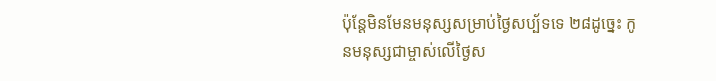ប៉ុន្ដែមិនមែនមនុស្សសម្រាប់ថ្ងៃសប្ប័ទទេ ២៨ដូច្នេះ កូនមនុស្សជាម្ចាស់លើថ្ងៃស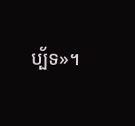ប្ប័ទ»។